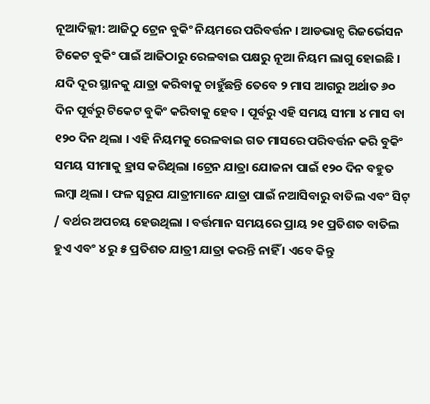ନୂଆଦିଲ୍ଲୀ: ଆଜିଠୁ ଟ୍ରେନ ବୁକିଂ ନିୟମରେ ପରିବର୍ତ୍ତନ । ଆଡଭାନ୍ସ ରିଜର୍ଭେସନ ଟିକେଟ ବୁକିଂ ପାଇଁ ଆଜିଠାରୁ ରେଳବାଇ ପକ୍ଷରୁ ନୂଆ ନିୟମ ଲାଗୁ ହୋଇଛି । ଯଦି ଦୂର ସ୍ଥାନକୁ ଯାତ୍ରା କରିବାକୁ ଚାହୁଁଛନ୍ତି ତେବେ ୨ ମାସ ଆଗରୁ ଅର୍ଥାତ ୬୦ ଦିନ ପୂର୍ବରୁ ଟିକେଟ ବୁକିଂ କରିବାକୁ ହେବ । ପୂର୍ବରୁ ଏହି ସମୟ ସୀମା ୪ ମାସ ବା ୧୨୦ ଦିନ ଥିଲା । ଏହି ନିୟମକୁ ରେଳବାଇ ଗତ ମାସରେ ପରିବର୍ତ୍ତନ କରି ବୁକିଂ ସମୟ ସୀମାକୁ ହ୍ରାସ କରିଥିଲା ।ଟ୍ରେନ ଯାତ୍ରା ଯୋଜନା ପାଇଁ ୧୨୦ ଦିନ ବହୁତ ଲମ୍ବା ଥିଲା । ଫଳ ସ୍ୱରୂପ ଯାତ୍ରୀମାନେ ଯାତ୍ରା ପାଇଁ ନଆସିବାରୁ ବାତିଲ ଏବଂ ସିଟ୍ / ବର୍ଥର ଅପଚୟ ହେଉଥିଲା । ବର୍ତ୍ତମାନ ସମୟରେ ପ୍ରାୟ ୨୧ ପ୍ରତିଶତ ବାତିଲ ହୁଏ ଏବଂ ୪ ରୁ ୫ ପ୍ରତିଶତ ଯାତ୍ରୀ ଯାତ୍ରା କରନ୍ତି ନାହିଁ । ଏବେ କିନ୍ତୁ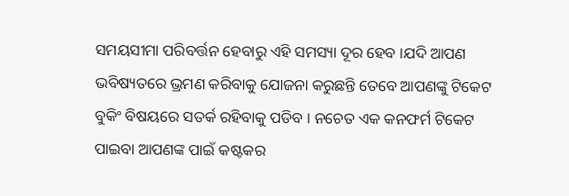ସମୟସୀମା ପରିବର୍ତ୍ତନ ହେବାରୁ ଏହି ସମସ୍ୟା ଦୂର ହେବ ।ଯଦି ଆପଣ ଭବିଷ୍ୟତରେ ଭ୍ରମଣ କରିବାକୁ ଯୋଜନା କରୁଛନ୍ତି ତେବେ ଆପଣଙ୍କୁ ଟିକେଟ ବୁକିଂ ବିଷୟରେ ସତର୍କ ରହିବାକୁ ପଡିବ । ନଚେତ ଏକ କନଫର୍ମ ଟିକେଟ ପାଇବା ଆପଣଙ୍କ ପାଇଁ କଷ୍ଟକର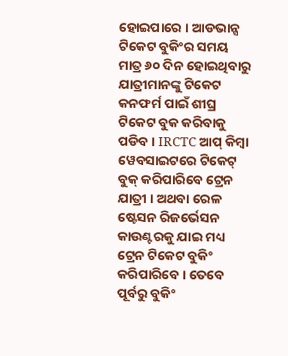ହୋଇପାରେ । ଆଡଭାନ୍ସ ଟିକେଟ ବୁକିଂର ସମୟ ମାତ୍ର ୬୦ ଦିନ ହୋଇଥିବାରୁ ଯାତ୍ରୀମାନଙ୍କୁ ଟିକେଟ କନଫର୍ମ ପାଇଁ ଶୀଘ୍ର ଟିକେଟ ବୁକ କରିବାକୁ ପଡିବ । IRCTC ଆପ୍ କିମ୍ବା ୱେବସାଇଟରେ ଟିକେଟ୍ ବୁକ୍ କରିପାରିବେ ଟ୍ରେନ ଯାତ୍ରୀ । ଅଥବା ରେଳ ଷ୍ଟେସନ ରିଜର୍ଭେସନ କାଉଣ୍ଟରକୁ ଯାଇ ମଧ୍ୟ ଟ୍ରେନ ଟିକେଟ ବୁକିଂ କରିପାରିବେ । ତେବେ ପୂର୍ବରୁ ବୁକିଂ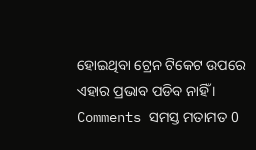ହୋଇଥିବା ଟ୍ରେନ ଟିକେଟ ଉପରେ ଏହାର ପ୍ରଭାବ ପଡିବ ନାହିଁ ।
Comments ସମସ୍ତ ମତାମତ 0